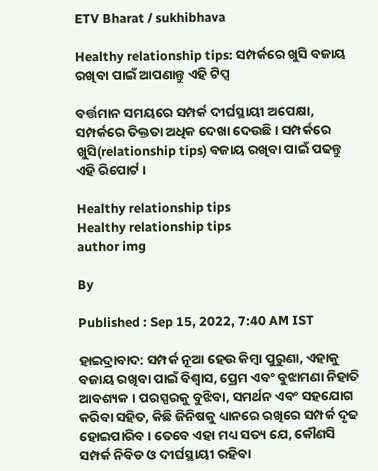ETV Bharat / sukhibhava

Healthy relationship tips: ସମ୍ପର୍କରେ ଖୁସି ବଜାୟ ରଖିବା ପାଇଁ ଆପଣାନ୍ତୁ ଏହି ଟିପ୍ସ

ବର୍ତ୍ତମାନ ସମୟରେ ସମ୍ପର୍କ ଦୀର୍ଘସ୍ଥାୟୀ ଅପେକ୍ଷା, ସମ୍ପର୍କରେ ତିକ୍ତତା ଅଧିକ ଦେଖା ଦେଉଛି । ସମ୍ପର୍କରେ ଖୁସି(relationship tips) ବଜାୟ ରଖିବା ପାଇଁ ପଢନ୍ତୁ ଏହି ରିପୋର୍ଟ ।

Healthy relationship tips
Healthy relationship tips
author img

By

Published : Sep 15, 2022, 7:40 AM IST

ହାଇଦ୍ରାବାଦ: ସମ୍ପର୍କ ନୂଆ ହେଉ କିମ୍ବା ପୁରୁଣା, ଏହାକୁ ବଜାୟ ରଖିବା ପାଇଁ ବିଶ୍ୱାସ, ପ୍ରେମ ଏବଂ ବୁଝାମଣା ନିହାତି ଆବଶ୍ୟକ । ପରସ୍ପରକୁ ବୁଝିବା, ସମର୍ଥନ ଏବଂ ସହଯୋଗ କରିବା ସହିତ, କିଛି ଜିନିଷକୁ ଧ୍ୟାନରେ ରଖିରେ ସମ୍ପର୍କ ଦୃଢ ହୋଇପାରିବ । ତେବେ ଏହା ମଧ୍ୟ ସତ୍ୟ ଯେ, କୌଣସି ସମ୍ପର୍କ ନିବିଡ ଓ ଦୀର୍ଘସ୍ଥାୟୀ ରହିବା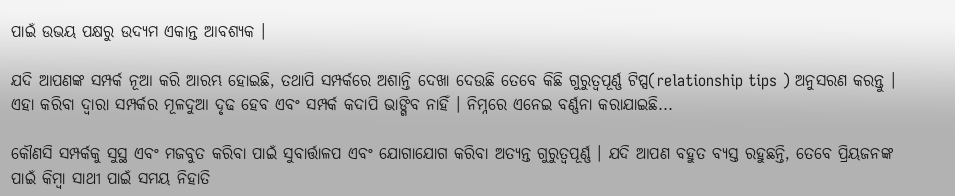ପାଇଁ ଉଭୟ ପକ୍ଷରୁ ଉଦ୍ୟମ ଏକାନ୍ତ ଆବଶ୍ୟକ ।

ଯଦି ଆପଣଙ୍କ ସମ୍ପର୍କ ନୂଆ କରି ଆରମ୍ଭ ହୋଇଛି, ତଥାପି ସମ୍ପର୍କରେ ଅଶାନ୍ତି ଦେଖା ଦେଉଛି ତେବେ କିଛି ଗୁରୁତ୍ୱପୂର୍ଣ୍ଣ ଟିପ୍ସ(relationship tips ) ଅନୁସରଣ କରନ୍ତୁ । ଏହା କରିବା ଦ୍ୱାରା ସମ୍ପର୍କର ମୂଳଦୁଆ ଦୃଢ ହେବ ଏବଂ ସମ୍ପର୍କ କଦାପି ଭାଙ୍ଗିବ ନାହିଁ । ନିମ୍ନରେ ଏନେଇ ବର୍ଣ୍ଣନା କରାଯାଇଛି...

କୌଣସି ସମ୍ପର୍କକୁ ସୁସ୍ଥ ଏବଂ ମଜବୁତ କରିବା ପାଇଁ ସୁବାର୍ତ୍ତାଳପ ଏବଂ ଯୋଗାଯୋଗ କରିବା ଅତ୍ୟନ୍ତ ଗୁରୁତ୍ୱପୂର୍ଣ୍ଣ । ଯଦି ଆପଣ ବହୁତ ବ୍ୟସ୍ତ ରହୁଛନ୍ତି, ତେବେ ପ୍ରିୟଜନଙ୍କ ପାଇଁ କିମ୍ବା ସାଥୀ ପାଇଁ ସମୟ ନିହାତି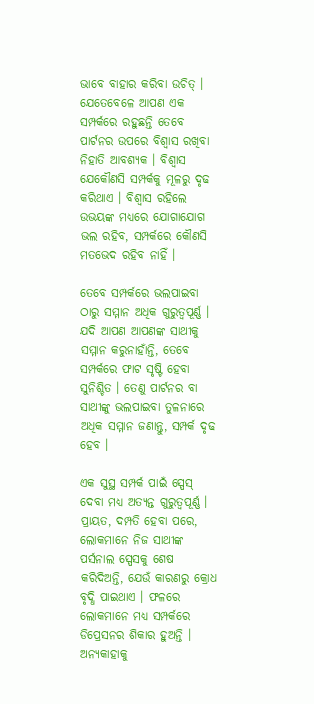ଭାବେ ବାହାର କରିବା ଉଚିତ୍ । ଯେତେବେଳେ ଆପଣ ଏକ ସମ୍ପର୍କରେ ରହୁଛନ୍ତି ତେବେ ପାର୍ଟନର ଉପରେ ବିଶ୍ବାସ ରଖିବା ନିହାତି ଆବଶ୍ୟକ । ବିଶ୍ୱାସ ଯେକୌଣସି ସମ୍ପର୍କକୁ ମୂଳରୁ ଦୃଢ କରିଥାଏ । ବିଶ୍ବାସ ରହିଲେ ଉଭୟଙ୍କ ମଧ୍ୟରେ ଯୋଗାଯୋଗ ଭଲ ରହିବ, ସମ୍ପର୍କରେ କୌଣସି ମତଭେଦ ରହିବ ନାହିଁ ।

ତେବେ ସମ୍ପର୍କରେ ଭଲପାଇବା ଠାରୁ ସମ୍ମାନ ଅଧିକ ଗୁରୁତ୍ବପୂର୍ଣ୍ଣ । ଯଦି ଆପଣ ଆପଣଙ୍କ ସାଥୀକୁ ସମ୍ମାନ କରୁନାହାଁନ୍ତି, ତେବେ ସମ୍ପର୍କରେ ଫାଟ ସୃଷ୍ଟି ହେବା ସୁନିଶ୍ଚିତ । ତେଣୁ ପାର୍ଟନର ବା ସାଥୀଙ୍କୁ ଭଲପାଇବା ତୁଳନାରେ ଅଧିକ ସମ୍ମାନ ଜଣାନ୍ତୁ, ସମ୍ପର୍କ ଦୃଢ ହେବ ।

ଏକ ସୁସ୍ଥ ସମ୍ପର୍କ ପାଇଁ ସ୍ପେସ୍ ଦେବା ମଧ୍ୟ ଅତ୍ୟନ୍ତ ଗୁରୁତ୍ୱପୂର୍ଣ୍ଣ । ପ୍ରାୟତ, ଦମ୍ପତି ହେବା ପରେ, ଲୋକମାନେ ନିଜ ସାଥୀଙ୍କ ପର୍ସନାଲ ସ୍ପେସକୁ ଶେଷ କରିଦିଅନ୍ତି, ଯେଉଁ କାରଣରୁ କ୍ରୋଧ ବୃଦ୍ଧି ପାଇଥାଏ । ଫଳରେ ଲୋକମାନେ ମଧ୍ୟ ସମ୍ପର୍କରେ ଡିପ୍ରେସନର ଶିକାର ହୁଅନ୍ତି । ଅନ୍ୟକାହାକୁ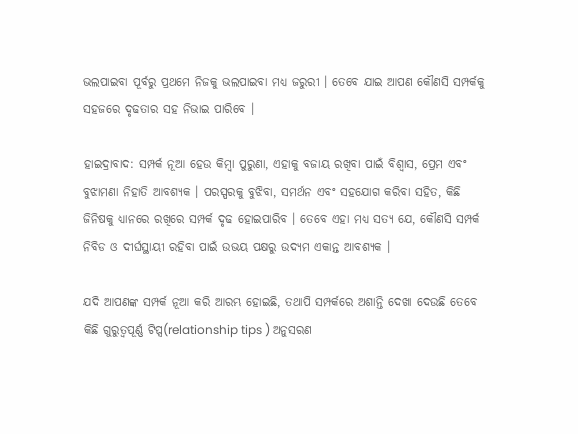ଭଲପାଇବା ପୂର୍ବରୁ ପ୍ରଥମେ ନିଜକୁ ଭଲପାଇବା ମଧ୍ୟ ଜରୁରୀ । ତେବେ ଯାଇ ଆପଣ କୌଣସି ସମ୍ପର୍କକୁ ସହଜରେ ଦୃଢତାର ସହ ନିଭାଇ ପାରିବେ ।

ହାଇଦ୍ରାବାଦ: ସମ୍ପର୍କ ନୂଆ ହେଉ କିମ୍ବା ପୁରୁଣା, ଏହାକୁ ବଜାୟ ରଖିବା ପାଇଁ ବିଶ୍ୱାସ, ପ୍ରେମ ଏବଂ ବୁଝାମଣା ନିହାତି ଆବଶ୍ୟକ । ପରସ୍ପରକୁ ବୁଝିବା, ସମର୍ଥନ ଏବଂ ସହଯୋଗ କରିବା ସହିତ, କିଛି ଜିନିଷକୁ ଧ୍ୟାନରେ ରଖିରେ ସମ୍ପର୍କ ଦୃଢ ହୋଇପାରିବ । ତେବେ ଏହା ମଧ୍ୟ ସତ୍ୟ ଯେ, କୌଣସି ସମ୍ପର୍କ ନିବିଡ ଓ ଦୀର୍ଘସ୍ଥାୟୀ ରହିବା ପାଇଁ ଉଭୟ ପକ୍ଷରୁ ଉଦ୍ୟମ ଏକାନ୍ତ ଆବଶ୍ୟକ ।

ଯଦି ଆପଣଙ୍କ ସମ୍ପର୍କ ନୂଆ କରି ଆରମ୍ଭ ହୋଇଛି, ତଥାପି ସମ୍ପର୍କରେ ଅଶାନ୍ତି ଦେଖା ଦେଉଛି ତେବେ କିଛି ଗୁରୁତ୍ୱପୂର୍ଣ୍ଣ ଟିପ୍ସ(relationship tips ) ଅନୁସରଣ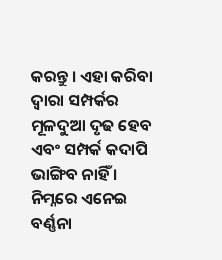କରନ୍ତୁ । ଏହା କରିବା ଦ୍ୱାରା ସମ୍ପର୍କର ମୂଳଦୁଆ ଦୃଢ ହେବ ଏବଂ ସମ୍ପର୍କ କଦାପି ଭାଙ୍ଗିବ ନାହିଁ । ନିମ୍ନରେ ଏନେଇ ବର୍ଣ୍ଣନା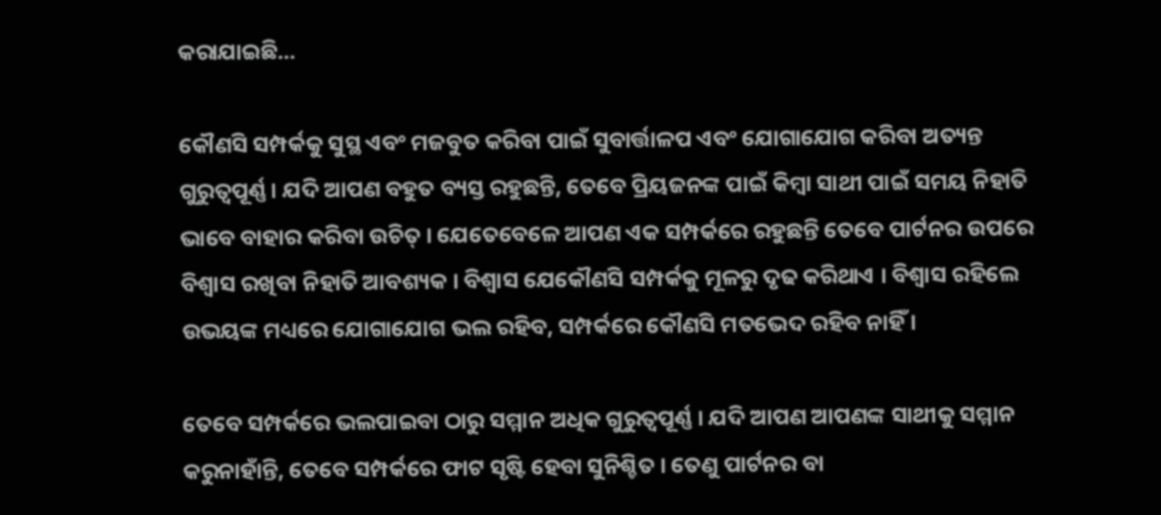କରାଯାଇଛି...

କୌଣସି ସମ୍ପର୍କକୁ ସୁସ୍ଥ ଏବଂ ମଜବୁତ କରିବା ପାଇଁ ସୁବାର୍ତ୍ତାଳପ ଏବଂ ଯୋଗାଯୋଗ କରିବା ଅତ୍ୟନ୍ତ ଗୁରୁତ୍ୱପୂର୍ଣ୍ଣ । ଯଦି ଆପଣ ବହୁତ ବ୍ୟସ୍ତ ରହୁଛନ୍ତି, ତେବେ ପ୍ରିୟଜନଙ୍କ ପାଇଁ କିମ୍ବା ସାଥୀ ପାଇଁ ସମୟ ନିହାତି ଭାବେ ବାହାର କରିବା ଉଚିତ୍ । ଯେତେବେଳେ ଆପଣ ଏକ ସମ୍ପର୍କରେ ରହୁଛନ୍ତି ତେବେ ପାର୍ଟନର ଉପରେ ବିଶ୍ବାସ ରଖିବା ନିହାତି ଆବଶ୍ୟକ । ବିଶ୍ୱାସ ଯେକୌଣସି ସମ୍ପର୍କକୁ ମୂଳରୁ ଦୃଢ କରିଥାଏ । ବିଶ୍ବାସ ରହିଲେ ଉଭୟଙ୍କ ମଧ୍ୟରେ ଯୋଗାଯୋଗ ଭଲ ରହିବ, ସମ୍ପର୍କରେ କୌଣସି ମତଭେଦ ରହିବ ନାହିଁ ।

ତେବେ ସମ୍ପର୍କରେ ଭଲପାଇବା ଠାରୁ ସମ୍ମାନ ଅଧିକ ଗୁରୁତ୍ବପୂର୍ଣ୍ଣ । ଯଦି ଆପଣ ଆପଣଙ୍କ ସାଥୀକୁ ସମ୍ମାନ କରୁନାହାଁନ୍ତି, ତେବେ ସମ୍ପର୍କରେ ଫାଟ ସୃଷ୍ଟି ହେବା ସୁନିଶ୍ଚିତ । ତେଣୁ ପାର୍ଟନର ବା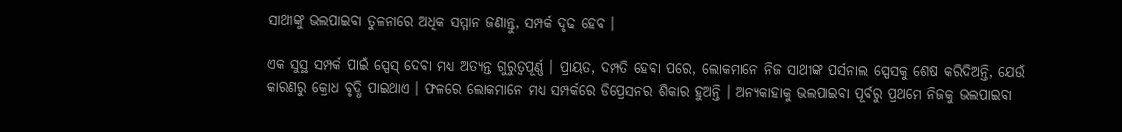ସାଥୀଙ୍କୁ ଭଲପାଇବା ତୁଳନାରେ ଅଧିକ ସମ୍ମାନ ଜଣାନ୍ତୁ, ସମ୍ପର୍କ ଦୃଢ ହେବ ।

ଏକ ସୁସ୍ଥ ସମ୍ପର୍କ ପାଇଁ ସ୍ପେସ୍ ଦେବା ମଧ୍ୟ ଅତ୍ୟନ୍ତ ଗୁରୁତ୍ୱପୂର୍ଣ୍ଣ । ପ୍ରାୟତ, ଦମ୍ପତି ହେବା ପରେ, ଲୋକମାନେ ନିଜ ସାଥୀଙ୍କ ପର୍ସନାଲ ସ୍ପେସକୁ ଶେଷ କରିଦିଅନ୍ତି, ଯେଉଁ କାରଣରୁ କ୍ରୋଧ ବୃଦ୍ଧି ପାଇଥାଏ । ଫଳରେ ଲୋକମାନେ ମଧ୍ୟ ସମ୍ପର୍କରେ ଡିପ୍ରେସନର ଶିକାର ହୁଅନ୍ତି । ଅନ୍ୟକାହାକୁ ଭଲପାଇବା ପୂର୍ବରୁ ପ୍ରଥମେ ନିଜକୁ ଭଲପାଇବା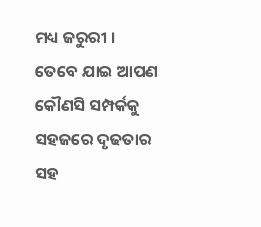ମଧ୍ୟ ଜରୁରୀ । ତେବେ ଯାଇ ଆପଣ କୌଣସି ସମ୍ପର୍କକୁ ସହଜରେ ଦୃଢତାର ସହ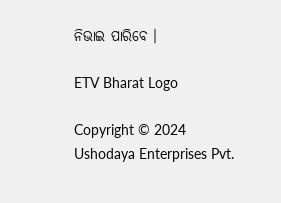ନିଭାଇ ପାରିବେ ।

ETV Bharat Logo

Copyright © 2024 Ushodaya Enterprises Pvt.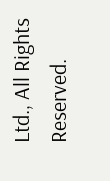Ltd., All Rights Reserved.